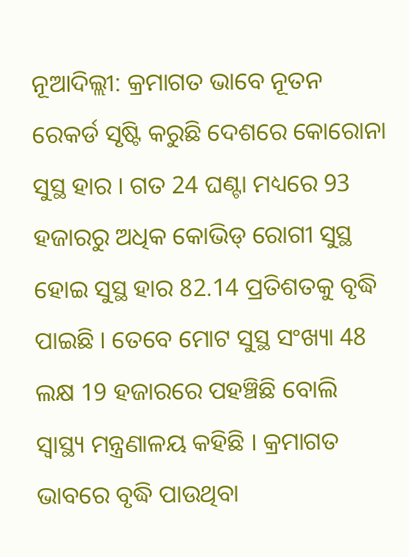ନୂଆଦିଲ୍ଲୀ: କ୍ରମାଗତ ଭାବେ ନୂତନ ରେକର୍ଡ ସୃଷ୍ଟି କରୁଛି ଦେଶରେ କୋରୋନା ସୁସ୍ଥ ହାର । ଗତ 24 ଘଣ୍ଟା ମଧ୍ୟରେ 93 ହଜାରରୁ ଅଧିକ କୋଭିଡ୍ ରୋଗୀ ସୁସ୍ଥ ହୋଇ ସୁସ୍ଥ ହାର 82.14 ପ୍ରତିଶତକୁ ବୃଦ୍ଧି ପାଇଛି । ତେବେ ମୋଟ ସୁସ୍ଥ ସଂଖ୍ୟା 48 ଲକ୍ଷ 19 ହଜାରରେ ପହଞ୍ଚିଛି ବୋଲି ସ୍ବାସ୍ଥ୍ୟ ମନ୍ତ୍ରଣାଳୟ କହିଛି । କ୍ରମାଗତ ଭାବରେ ବୃଦ୍ଧି ପାଉଥିବା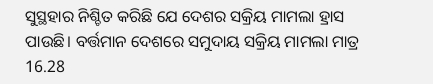ସୁସ୍ଥହାର ନିଶ୍ଚିତ କରିଛି ଯେ ଦେଶର ସକ୍ରିୟ ମାମଲା ହ୍ରାସ ପାଉଛି। ବର୍ତ୍ତମାନ ଦେଶରେ ସମୁଦାୟ ସକ୍ରିୟ ମାମଲା ମାତ୍ର 16.28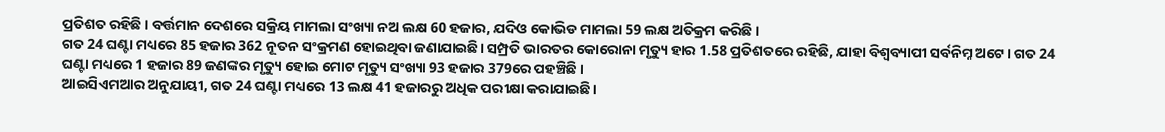ପ୍ରତିଶତ ରହିଛି । ବର୍ତ୍ତମାନ ଦେଶରେ ସକ୍ରିୟ ମାମଲା ସଂଖ୍ୟା ନଅ ଲକ୍ଷ 60 ହଜାର, ଯଦିଓ କୋଭିଡ ମାମଲା 59 ଲକ୍ଷ ଅତିକ୍ରମ କରିଛି ।
ଗତ 24 ଘଣ୍ଟା ମଧ୍ୟରେ 85 ହଜାର 362 ନୂତନ ସଂକ୍ରମଣ ହୋଇଥିବା ଜଣାଯାଇଛି। ସମ୍ପ୍ରତି ଭାରତର କୋରୋନା ମୃତ୍ୟୁ ହାର 1.58 ପ୍ରତିଶତରେ ରହିଛି, ଯାହା ବିଶ୍ବବ୍ୟାପୀ ସର୍ବନିମ୍ନ ଅଟେ। ଗତ 24 ଘଣ୍ଟା ମଧ୍ୟରେ 1 ହଜାର 89 ଜଣଙ୍କର ମୃତ୍ୟୁ ହୋଇ ମୋଟ ମୃତ୍ୟୁ ସଂଖ୍ୟା 93 ହଜାର 379ରେ ପହଞ୍ଚିଛି ।
ଆଇସିଏମଆର ଅନୁଯାୟୀ, ଗତ 24 ଘଣ୍ଟା ମଧ୍ୟରେ 13 ଲକ୍ଷ 41 ହଜାରରୁ ଅଧିକ ପରୀକ୍ଷା କରାଯାଇଛି।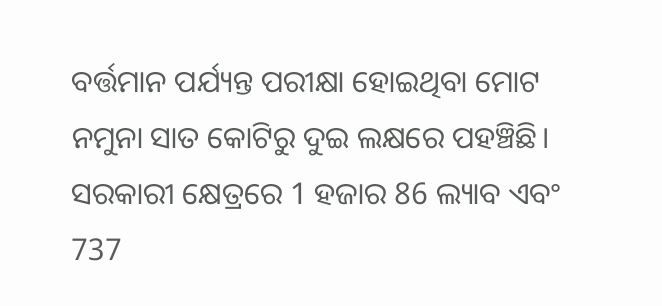ବର୍ତ୍ତମାନ ପର୍ଯ୍ୟନ୍ତ ପରୀକ୍ଷା ହୋଇଥିବା ମୋଟ ନମୁନା ସାତ କୋଟିରୁ ଦୁଇ ଲକ୍ଷରେ ପହଞ୍ଚିଛି। ସରକାରୀ କ୍ଷେତ୍ରରେ 1 ହଜାର 86 ଲ୍ୟାବ ଏବଂ 737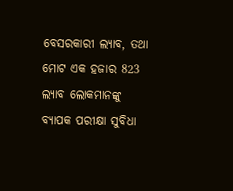ବେସରକାରୀ ଲ୍ୟାବ, ତଥା ମୋଟ ଏକ ହଜାର 823 ଲ୍ୟାବ ଲୋକମାନଙ୍କୁ ବ୍ୟାପକ ପରୀକ୍ଷା ସୁବିଧା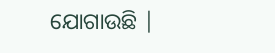ଯୋଗାଉଛି |